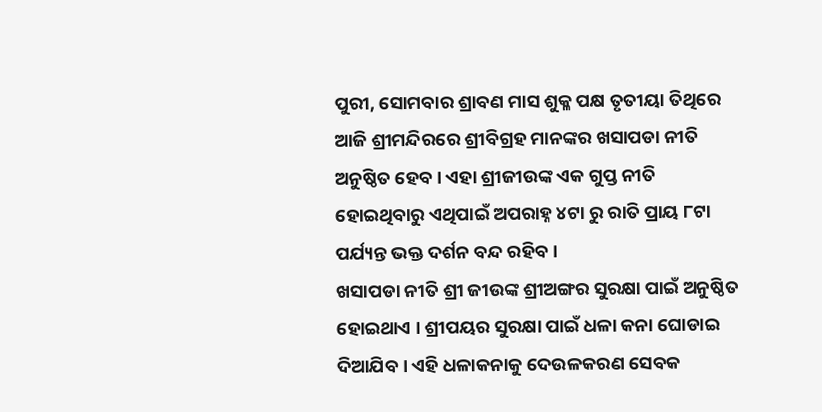ପୁରୀ, ସୋମବାର ଶ୍ରାବଣ ମାସ ଶୁକ୍ଳ ପକ୍ଷ ତୃତୀୟା ତିଥିରେ ଆଜି ଶ୍ରୀମନ୍ଦିରରେ ଶ୍ରୀବିଗ୍ରହ ମାନଙ୍କର ଖସାପଡା ନୀତି ଅନୁଷ୍ଠିତ ହେବ । ଏହା ଶ୍ରୀଜୀଉଙ୍କ ଏକ ଗୁପ୍ତ ନୀତି ହୋଇଥିବାରୁ ଏଥିପାଇଁ ଅପରାହ୍ନ ୪ଟା ରୁ ରାତି ପ୍ରାୟ ୮ଟା ପର୍ଯ୍ୟନ୍ତ ଭକ୍ତ ଦର୍ଶନ ବନ୍ଦ ରହିବ ।
ଖସାପଡା ନୀତି ଶ୍ରୀ ଜୀଉଙ୍କ ଶ୍ରୀଅଙ୍ଗର ସୁରକ୍ଷା ପାଇଁ ଅନୁଷ୍ଠିତ ହୋଇଥାଏ । ଶ୍ରୀପୟର ସୁରକ୍ଷା ପାଇଁ ଧଳା କନା ଘୋଡାଇ ଦିଆଯିବ । ଏହି ଧଳାକନାକୁ ଦେଉଳକରଣ ସେବକ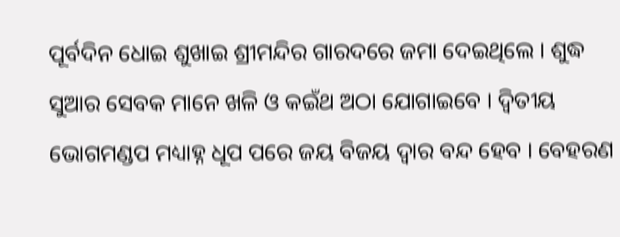ପୂର୍ବଦିନ ଧୋଇ ଶୁଖାଇ ଶ୍ରୀମନ୍ଦିର ଗାରଦରେ ଜମା ଦେଇଥିଲେ । ଶୁଦ୍ଧ ସୁଆର ସେବକ ମାନେ ଖଳି ଓ କଇଁଥ ଅଠା ଯୋଗାଇବେ । ଦ୍ଵିତୀୟ ଭୋଗମଣ୍ଡପ ମଧ୍ୟାହ୍ନ ଧୂପ ପରେ ଜୟ ବିଜୟ ଦ୍ଵାର ବନ୍ଦ ହେବ । ବେହରଣ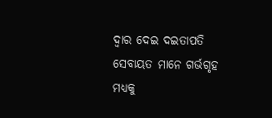ଦ୍ଵାର ଦେଇ ଦଇତାପତି ସେବାୟତ ମାନେ ଗର୍ଭଗୃହ ମଧ୍ୟକୁ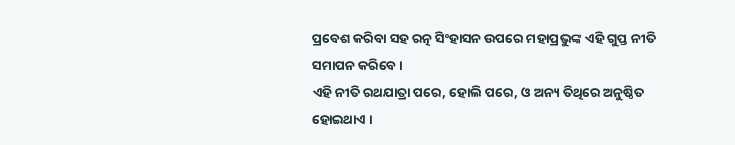ପ୍ରବେଶ କରିବା ସହ ରତ୍ନ ସିଂହାସନ ଉପରେ ମହାପ୍ରଭୁଙ୍କ ଏହି ଗୁପ୍ତ ନୀତି ସମାପନ କରିବେ ।
ଏହି ନୀତି ରଥଯାତ୍ରା ପରେ, ହୋଲି ପରେ, ଓ ଅନ୍ୟ ତିଥିରେ ଅନୁଷ୍ଠିତ ହୋଇଥାଏ ।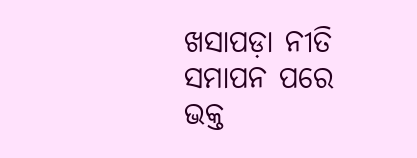ଖସାପଡ଼ା ନୀତି ସମାପନ ପରେ ଭକ୍ତ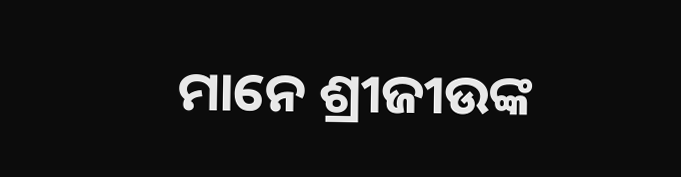ମାନେ ଶ୍ରୀଜୀଉଙ୍କ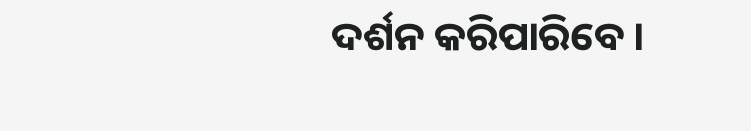ଦର୍ଶନ କରିପାରିବେ ।